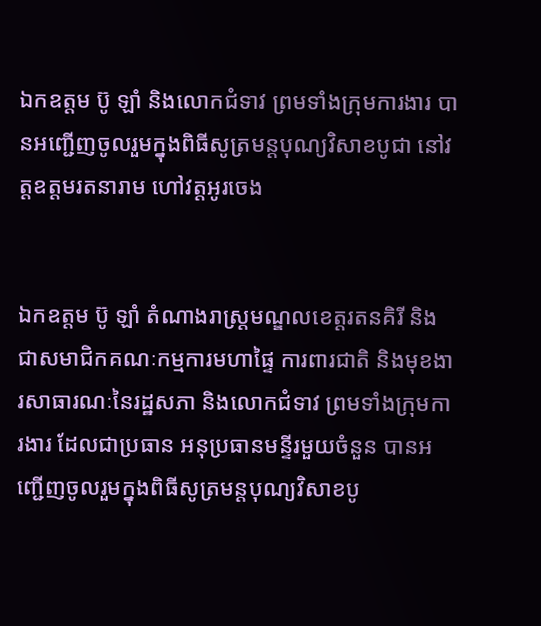ឯកឧត្តម ប៊ូ ឡាំ និងលោកជំទាវ ព្រមទាំងក្រុមការងារ បានអញ្ជើញចូលរួមក្នុងពិធីសូត្រមន្តបុណ្យវិសាខបូជា នៅវត្តឧត្តមរតនារាម ហៅវត្តអូរចេង


ឯកឧត្តម ប៊ូ ឡាំ តំណាងរាស្រ្តមណ្ឌលខេត្តរតនគិរី និងជាសមាជិកគណៈកម្មការមហាផ្ទៃ ការពារជាតិ និងមុខងារសាធារណៈនៃរដ្ឋសភា និងលោកជំទាវ ព្រមទាំងក្រុមការងារ ដែលជាប្រធាន អនុប្រធានមន្ទីរមួយចំនួន បានអញ្ជើញចូលរួមក្នុងពិធីសូត្រមន្តបុណ្យវិសាខបូ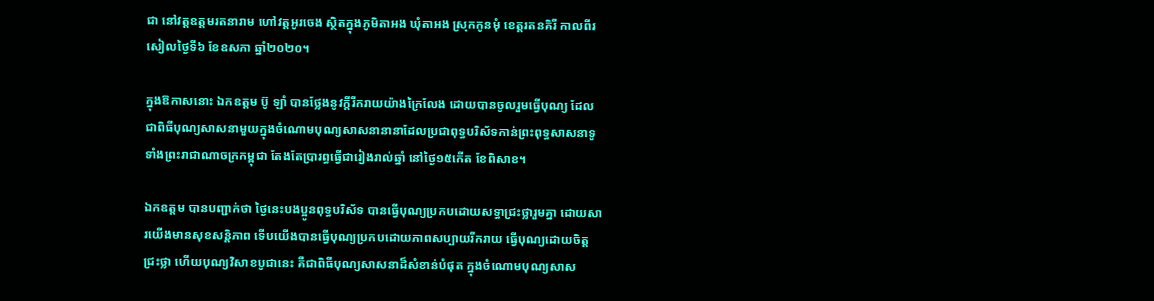ជា នៅវត្តឧត្តមរតនារាម ហៅវត្តអូរចេង ស្ថិតក្នុងភូមិតាអង ឃុំតាអង ស្រុកកូនមុំ ខេត្តរតនគិរី កាលពីរសៀលថ្ងៃទី៦ ខែឧសភា ឆ្នាំ២០២០។

ក្នុងឱកាសនោះ ឯកឧត្តម ប៊ូ ឡាំ បានថ្លែងនូវក្តីរីករាយយ៉ាងក្រៃលែង ដោយបានចូលរួមធ្វើបុណ្យ ដែលជាពិធីបុណ្យសាសនាមួយក្នុងចំណោមបុណ្យសាសនានានាដែលប្រជាពុទ្ធបរិស័ទកាន់ព្រះពុទ្ធសាសនាទូទាំងព្រះរាជាណាចក្រកម្ពុជា តែងតែប្រារព្ធធ្វើជារៀងរាល់ឆ្នាំ នៅថ្ងៃ១៥កើត ខែពិសាខ។

ឯកឧត្តម បានបញ្ជាក់ថា ថ្ងៃនេះបងប្អូនពុទ្ធបរិស័ទ បានធ្វើបុណ្យប្រកបដោយសទ្ធាជ្រះថ្លារួមគ្នា ដោយសារយើងមានសុខសន្តិភាព ទើបយើងបានធ្វើបុណ្យប្រកបដោយភាពសប្បាយរីករាយ ធ្វើបុណ្យដោយចិត្តជ្រះថ្លា ហើយបុណ្យវិសាខបូជានេះ គឺជាពិធីបុណ្យសាសនាដ៏សំខាន់បំផុត ក្នុងចំណោមបុណ្យសាស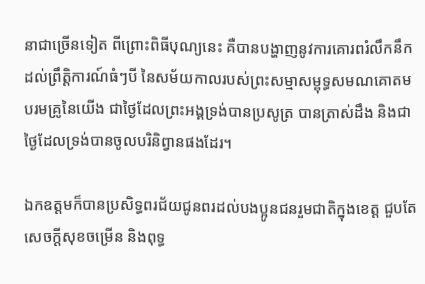នាជាច្រើនទៀត ពីព្រោះពិធីបុណ្យនេះ គឺបានបង្ហាញនូវការគោរពរំលឹកនឹកដល់ព្រឹត្តិការណ៍ធំៗបី នៃសម័យកាលរបស់ព្រះសម្មាសម្ពុទ្ធសមណគោតមបរមគ្រូនៃយើង ជាថ្ងៃដែលព្រះអង្គទ្រង់បានប្រសូត្រ បានត្រាស់ដឹង និងជាថ្ងៃដែលទ្រង់បានចូលបរិនិព្វានផងដែរ។

ឯកឧត្តមក៏បានប្រសិទ្ធពរជ័យជូនពរដល់បងប្អូនជនរួមជាតិក្នុងខេត្ត ជួបតែសេចក្តីសុខចម្រើន និងពុទ្ធ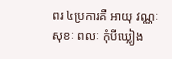ពរ ៤ប្រការគឺ អាយុ វណ្ណៈ សុខៈ ពលៈ កុំបីឃ្លៀង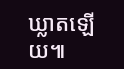ឃ្លាតឡើយ៕